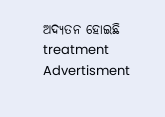ଅଦ୍ୟତନ ହୋଇଛି
treatment
Advertisment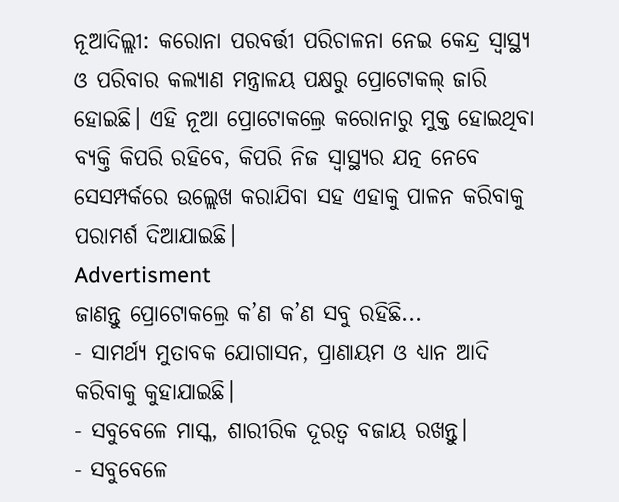ନୂଆଦିଲ୍ଲୀ: କରୋନା ପରବର୍ତ୍ତୀ ପରିଚାଳନା ନେଇ କେନ୍ଦ୍ର ସ୍ୱାସ୍ଥ୍ୟ ଓ ପରିବାର କଲ୍ୟାଣ ମନ୍ତ୍ରାଳୟ ପକ୍ଷରୁ ପ୍ରୋଟୋକଲ୍ ଜାରି ହୋଇଛି। ଏହି ନୂଆ ପ୍ରୋଟୋକଲ୍ରେ କରୋନାରୁ ମୁକ୍ତ ହୋଇଥିବା ବ୍ୟକ୍ତି କିପରି ରହିବେ, କିପରି ନିଜ ସ୍ୱାସ୍ଥ୍ୟର ଯତ୍ନ ନେବେ ସେସମ୍ପର୍କରେ ଉଲ୍ଲେଖ କରାଯିବା ସହ ଏହାକୁ ପାଳନ କରିବାକୁ ପରାମର୍ଶ ଦିଆଯାଇଛି।
Advertisment
ଜାଣନ୍ତୁ ପ୍ରୋଟୋକଲ୍ରେ କ’ଣ କ’ଣ ସବୁ ରହିଛି...
- ସାମର୍ଥ୍ୟ ମୁତାବକ ଯୋଗାସନ, ପ୍ରାଣାୟମ ଓ ଧ୍ୟାନ ଆଦି କରିବାକୁ କୁହାଯାଇଛି।
- ସବୁବେଳେ ମାସ୍କ, ଶାରୀରିକ ଦୂରତ୍ୱ ବଜାୟ ରଖନ୍ତୁ।
- ସବୁବେଳେ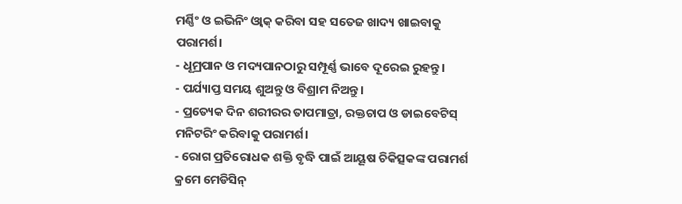ମର୍ଣ୍ଣିଂ ଓ ଇଭିନିଂ ଓ୍ୱାକ୍ କରିବା ସହ ସତେଜ ଖାଦ୍ୟ ଖାଇବାକୁ ପରାମର୍ଶ।
- ଧୂମ୍ରପାନ ଓ ମଦ୍ୟପାନଠାରୁ ସମ୍ପୂର୍ଣ୍ଣ ଭାବେ ଦୂରେଇ ରୁହନ୍ତୁ।
- ପର୍ଯ୍ୟାପ୍ତ ସମୟ ଶୁଅନ୍ତୁ ଓ ବିଶ୍ରାମ ନିଅନ୍ତୁ।
- ପ୍ରତ୍ୟେକ ଦିନ ଶରୀରର ତାପମାତ୍ରା, ରକ୍ତଚାପ ଓ ଡାଇବେଟିସ୍ ମନିଟରିଂ କରିବାକୁ ପରାମର୍ଶ।
- ରୋଗ ପ୍ରତିରୋଧକ ଶକ୍ତି ବୃଦ୍ଧି ପାଇଁ ଆୟୂଷ ଚିକିତ୍ସକଙ୍କ ପରାମର୍ଶ କ୍ରମେ ମେଡିସିନ୍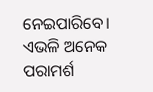ନେଇପାରିବେ।
ଏଭଳି ଅନେକ ପରାମର୍ଶ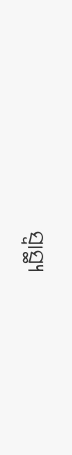ସ୍ୱାସ୍ଥ୍ୟ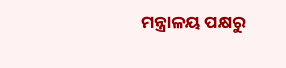ମନ୍ତ୍ରାଳୟ ପକ୍ଷରୁ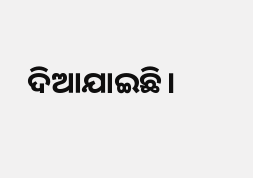ଦିଆଯାଇଛି।